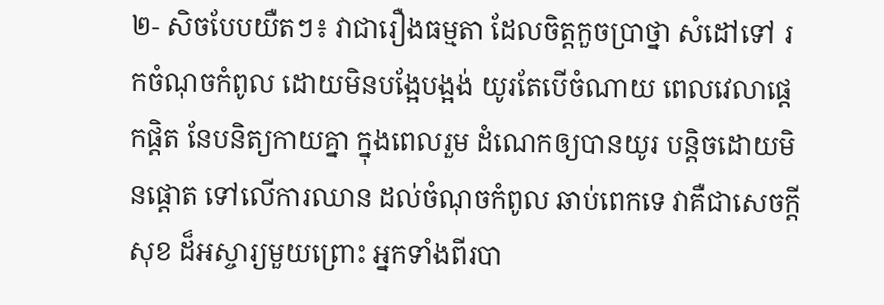២- សិចបែបយឺតៗ៖ វាជារឿងធម្មតា ដែលចិត្តកួចប្រាថ្នា សំដៅទៅ រកចំណុចកំពូល ដោយមិនបង្អែបង្អង់ យូរតែបើចំណាយ ពេលវេលាផ្តេកផ្តិត នែបនិត្យកាយគ្នា ក្នុងពេលរួម ដំណេកឲ្យបានយូរ បន្តិចដោយមិនផ្តោត ទៅលើការឈាន ដល់ចំណុចកំពូល ឆាប់ពេកទេ វាគឺជាសេចក្តីសុខ ដ៏អស្ចារ្យមួយព្រោះ អ្នកទាំងពីរបា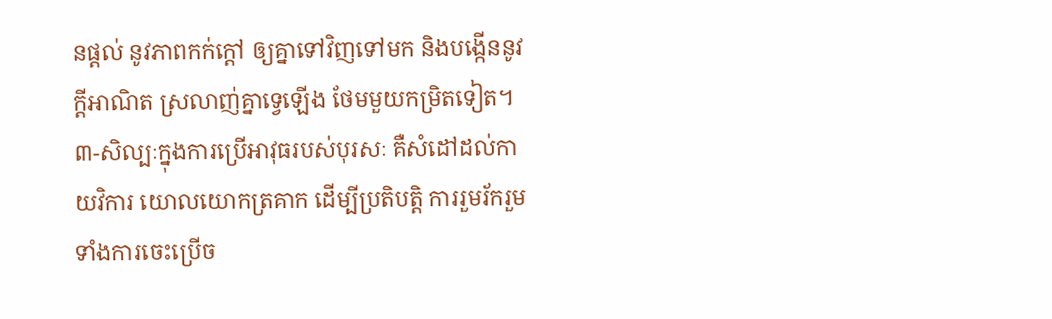នផ្តល់ នូវភាពកក់ក្តៅ ឲ្យគ្នាទៅវិញទៅមក និងបង្កើននូវក្តីអាណិត ស្រលាញ់គ្នាទ្វេឡើង ថែមមួយកម្រិតទៀត។
៣-សិល្បៈក្នុងការប្រើអាវុធរបស់បុរសៈ គឺសំដៅដល់កាយវិការ យោលយោកត្រគាក ដើម្បីប្រតិបត្តិ ការរួមរ័ករួម ទាំងការចេះប្រើច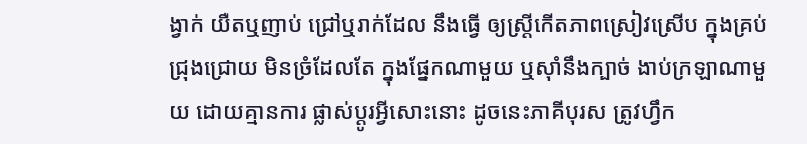ង្វាក់ យឺតឬញាប់ ជ្រៅឬរាក់ដែល នឹងធ្វើ ឲ្យស្ត្រីកើតភាពស្រៀវស្រើប ក្នុងគ្រប់ជ្រុងជ្រោយ មិនច្រំដែលតែ ក្នុងផ្នែកណាមួយ ឬស៊ាំនឹងក្បាច់ ងាប់ក្រឡាណាមួយ ដោយគ្មានការ ផ្លាស់ប្តូរអ្វីសោះនោះ ដូចនេះភាគីបុរស ត្រូវហ្វឹក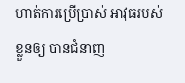ហាត់ការប្រើប្រាស់ អាវុធរបស់ខ្លួនឲ្យ បានជំនាញ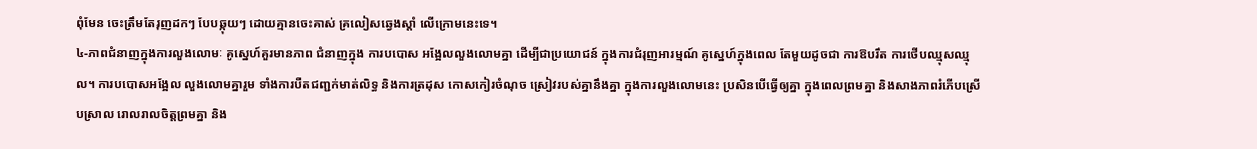ពុំមែន ចេះត្រឹមតែរុញដកៗ បែបឆ្កុយៗ ដោយគ្មានចេះគាស់ គ្រលៀសឆ្វេងស្តាំ លើក្រោមនេះទេ។
៤-ភាពជំនាញក្នុងការលួងលោមៈ គូស្នេហ៍គួរមានភាព ជំនាញក្នុង ការបបោស អង្អែលលួងលោមគ្នា ដើម្បីជាប្រយោជន៍ ក្នុងការជំរុញអារម្មណ៍ គូស្នេហ៍ក្នុងពេល តែមួយដូចជា ការឱបរឹត ការថើបឈ្មុសឈ្មុល។ ការបបោសអង្អែល លួងលោមគ្នារួម ទាំងការបឺតជញ្ជក់មាត់លិទ្ធ និងការត្រដុស កោសកៀរចំណុច ស្រៀវរបស់គ្នានឹងគ្នា ក្នុងការលួងលោមនេះ ប្រសិនបើធ្វើឲ្យគ្នា ក្នុងពេលព្រមគ្នា និងសាងភាពរំភើបស្រើបស្រាល រោលរាលចិត្តព្រមគ្នា និង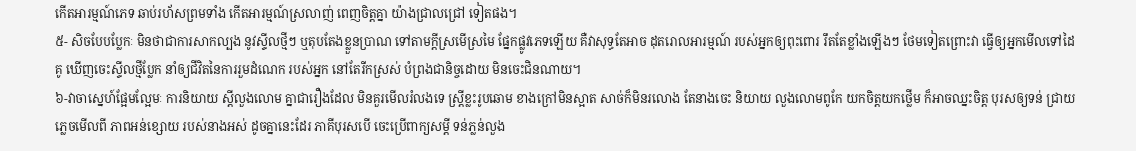កើតអារម្មណ៍ភេទ ឆាប់រហ័សព្រមទាំង កើតអារម្មណ៍ស្រលាញ់ ពេញចិត្តគ្នា យ៉ាងជ្រាលជ្រៅ ទៀតផង។
៥- សិចបែបប្លែកៈ មិនថាជាការសាកល្បង នូវស្ទីលថ្មីៗ ឬតុបតែងខ្លួនប្រាណ ទៅតាមក្តីស្រមើស្រមៃ ផ្នែកផ្លូវភេទឡើយ គឺវាសុទ្ធតែអាច ដុតរោលអារម្មណ៍ របស់អ្នកឲ្យពុះពោរ រឹតតែខ្លាំងឡើងៗ ថែមទៀតព្រោះវា ធ្វើឲ្យអ្នកមើលទៅដៃគូ ឃើញចេះស្ទីលថ្មីប្លែក នាំឲ្យជីវិតនៃការរួមដំណេក របស់អ្នក នៅតែរីកស្រស់ បំព្រងជានិច្ចដោយ មិនចេះជិនណាយ។
៦-វាចាស្នេហ៍ផ្អែមល្អែមៈ ការនិយាយ ស្តីលួងលោម គ្នាជារឿងដែល មិនគួរមើលរំលងទេ ស្ត្រីខ្លះរូបឆោម ខាងក្រៅមិនស្អាត សាច់ក៏មិនរលោង តែនាងចេះ និយាយ លួងលោមពូកែ យកចិត្តយកថ្លើម ក៏អាចឈ្នះចិត្ត បុរសឲ្យទន់ ជ្រាយភ្លេចមើលពី ភាពអន់ខ្សោយ របស់នាងអស់ ដូចគ្នានេះដែរ ភាគីបុរសបើ ចេះប្រើពាក្យសម្តី ទន់ភ្លន់លួង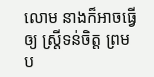លោម នាងក៏អាចធ្វើឲ្យ ស្ត្រីទន់ចិត្ត ព្រមប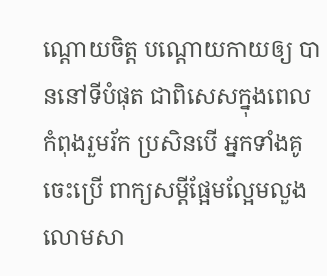ណ្តោយចិត្ត បណ្តោយកាយឲ្យ បាននៅទីបំផុត ជាពិសេសក្នុងពេល កំពុងរួមរ័ក ប្រសិនបើ អ្នកទាំងគូចេះប្រើ ពាក្យសម្តីផ្អែមល្អែមលួង លោមសា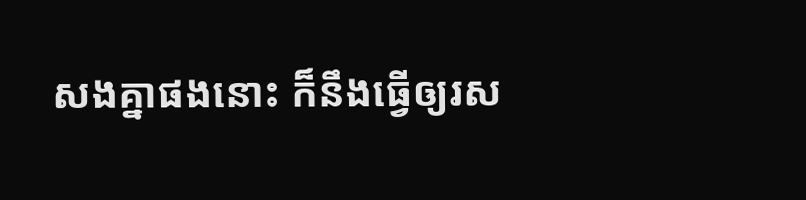សងគ្នាផងនោះ ក៏នឹងធ្វើឲ្យរស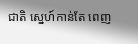ជាតិ ស្នេហ៍កាន់តែ ពេញ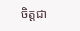ចិត្តជា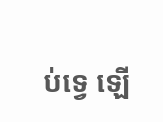ប់ទ្វេ ឡើ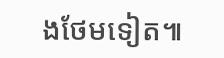ងថែមទៀត៕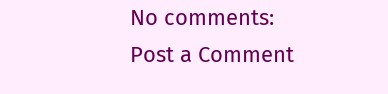No comments:
Post a Comment